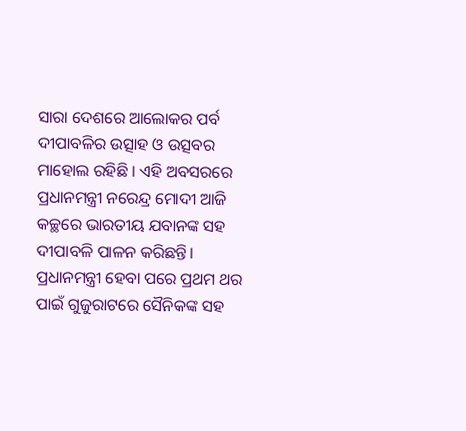ସାରା ଦେଶରେ ଆଲୋକର ପର୍ବ ଦୀପାବଳିର ଉତ୍ସାହ ଓ ଉତ୍ସବର ମାହୋଲ ରହିଛି । ଏହି ଅବସରରେ ପ୍ରଧାନମନ୍ତ୍ରୀ ନରେନ୍ଦ୍ର ମୋଦୀ ଆଜି କଚ୍ଛରେ ଭାରତୀୟ ଯବାନଙ୍କ ସହ ଦୀପାବଳି ପାଳନ କରିଛନ୍ତି। ପ୍ରଧାନମନ୍ତ୍ରୀ ହେବା ପରେ ପ୍ରଥମ ଥର ପାଇଁ ଗୁଜୁରାଟରେ ସୈନିକଙ୍କ ସହ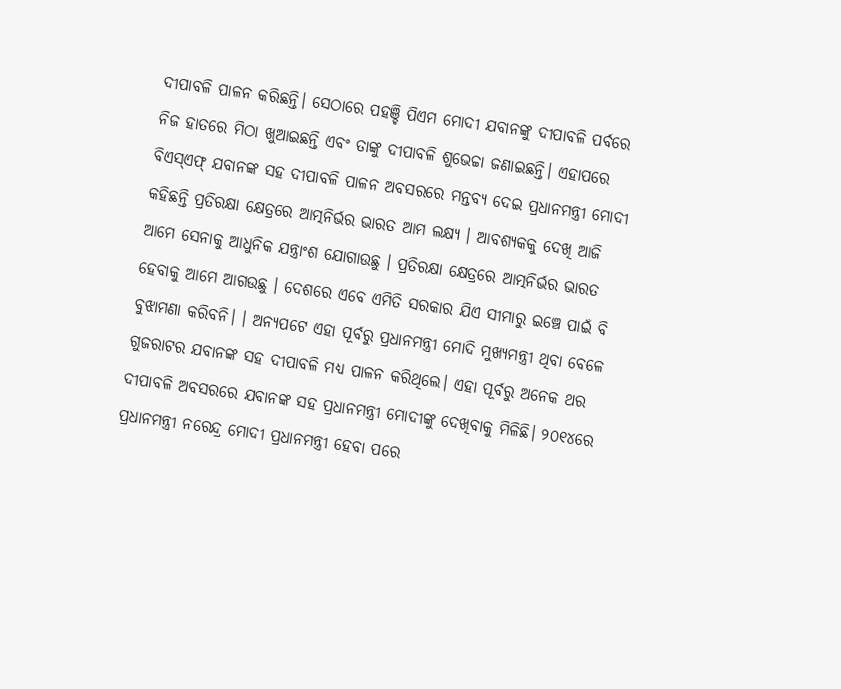ଦୀପାବଳି ପାଳନ କରିଛନ୍ତି। ସେଠାରେ ପହଞ୍ଚି ପିଏମ ମୋଦୀ ଯବାନଙ୍କୁ ଦୀପାବଳି ପର୍ବରେ ନିଜ ହାତରେ ମିଠା ଖୁଆଇଛନ୍ତି ଏବଂ ତାଙ୍କୁ ଦୀପାବଳି ଶୁଭେଚ୍ଚା ଜଣାଇଛନ୍ତି। ଏହାପରେ ବିଏସ୍ଏଫ୍ ଯବାନଙ୍କ ସହ ଦୀପାବଳି ପାଳନ ଅବସରରେ ମନ୍ତବ୍ୟ ଦେଇ ପ୍ରଧାନମନ୍ତ୍ରୀ ମୋଦୀ କହିଛନ୍ତି ପ୍ରତିରକ୍ଷା କ୍ଷେତ୍ରରେ ଆତ୍ମନିର୍ଭର ଭାରତ ଆମ ଲକ୍ଷ୍ୟ । ଆବଶ୍ୟକକୁ ଦେଖି ଆଜି ଆମେ ସେନାକୁ ଆଧୁନିକ ଯନ୍ତ୍ରାଂଶ ଯୋଗାଉଛୁ । ପ୍ରତିରକ୍ଷା କ୍ଷେତ୍ରରେ ଆତ୍ମନିର୍ଭର ଭାରତ ହେବାକୁ ଆମେ ଆଗଉଛୁ । ଦେଶରେ ଏବେ ଏମିତି ସରକାର ଯିଏ ସୀମାରୁ ଇଞ୍ଚେ ପାଇଁ ବି ବୁଝାମଣା କରିବନି। । ଅନ୍ୟପଟେ ଏହା ପୂର୍ବରୁ ପ୍ରଧାନମନ୍ତ୍ରୀ ମୋଦି ମୁଖ୍ୟମନ୍ତ୍ରୀ ଥିବା ବେଳେ ଗୁଜରାଟର ଯବାନଙ୍କ ସହ ଦୀପାବଳି ମଧ୍ୟ ପାଳନ କରିଥିଲେ। ଏହା ପୂର୍ବରୁ ଅନେକ ଥର ଦୀପାବଳି ଅବସରରେ ଯବାନଙ୍କ ସହ ପ୍ରଧାନମନ୍ତ୍ରୀ ମୋଦୀଙ୍କୁ ଦେଖିବାକୁ ମିଳିଛି। ୨୦୧୪ରେ ପ୍ରଧାନମନ୍ତ୍ରୀ ନରେନ୍ଦ୍ର ମୋଦୀ ପ୍ରଧାନମନ୍ତ୍ରୀ ହେବା ପରେ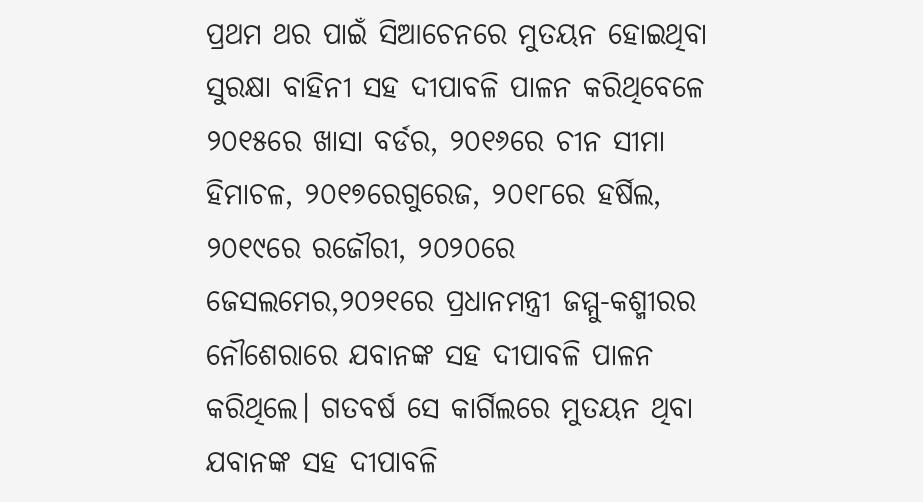ପ୍ରଥମ ଥର ପାଇଁ ସିଆଚେନରେ ମୁତୟନ ହୋଇଥିବା ସୁରକ୍ଷା ବାହିନୀ ସହ ଦୀପାବଳି ପାଳନ କରିଥିବେଳେ ୨୦୧୫ରେ ଖାସା ବର୍ଡର, ୨୦୧୬ରେ ଚୀନ ସୀମା ହିମାଚଳ, ୨୦୧୭ରେଗୁରେଜ, ୨୦୧୮ରେ ହର୍ଷିଲ, ୨୦୧୯ରେ ରଜୌରୀ, ୨୦୨୦ରେ ଜେସଲମେର,୨୦୨୧ରେ ପ୍ରଧାନମନ୍ତ୍ରୀ ଜମ୍ମୁ-କଶ୍ମୀରର ନୌଶେରାରେ ଯବାନଙ୍କ ସହ ଦୀପାବଳି ପାଳନ କରିଥିଲେ। ଗତବର୍ଷ ସେ କାର୍ଗିଲରେ ମୁତୟନ ଥିବା ଯବାନଙ୍କ ସହ ଦୀପାବଳି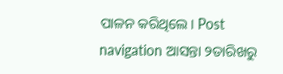ପାଳନ କରିଥିଲେ। Post navigation ଆସନ୍ତା ୨ତାରିଖରୁ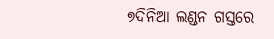୭ଦିନିଆ ଲଣ୍ଡନ ଗସ୍ତରେ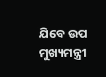ଯିବେ ଉପ ମୁଖ୍ୟମନ୍ତ୍ରୀ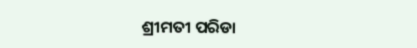ଶ୍ରୀମତୀ ପରିଡା